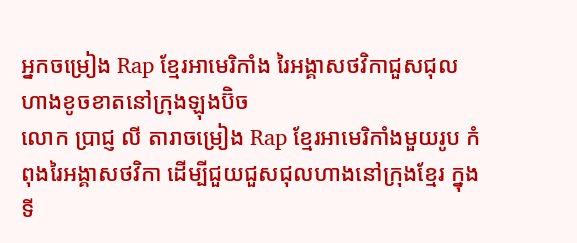អ្នកចម្រៀង Rap ខ្មែរអាមេរិកាំង រៃអង្គាសថវិកាជួសជុលហាងខូចខាតនៅក្រុងឡុងប៊ិច
លោក ប្រាជ្ញ លី តារាចម្រៀង Rap ខ្មែរអាមេរិកាំងមួយរូប កំពុងរៃអង្គាសថវិកា ដើម្បីជួយជួសជុលហាងនៅក្រុងខ្មែរ ក្នុងទី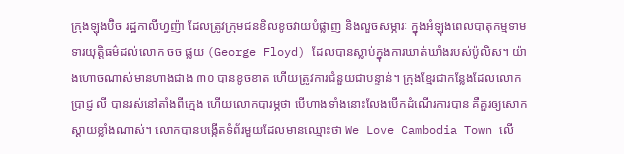ក្រុងឡុងប៊ិច រដ្ឋកាលីហ្វញ៉ា ដែលត្រូវក្រុមជនខិលខូចវាយបំផ្លាញ និងលួចសម្ភារៈ ក្នុងអំឡុងពេលបាតុកម្មទាមទារយុត្តិធម៌ដល់លោក ចច ផ្លយ (George Floyd) ដែលបានស្លាប់ក្នុងការឃាត់ឃាំងរបស់ប៉ូលិស។ យ៉ាងហោចណាស់មានហាងជាង ៣០ បានខូចខាត ហើយត្រូវការជំនួយជាបន្ទាន់។ ក្រុងខ្មែរជាកន្លែងដែលលោក ប្រាជ្ញ លី បានរស់នៅតាំងពីក្មេង ហើយលោកបារម្ភថា បើហាងទាំងនោះលែងបើកដំណើរការបាន គឺគួរឲ្យសោកស្តាយខ្លាំងណាស់។ លោកបានបង្កើតទំព័រមួយដែលមានឈ្មោះថា We Love Cambodia Town លើ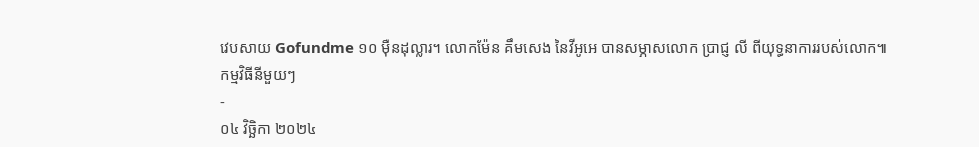វេបសាយ Gofundme ១០ ម៉ឺនដុល្លារ។ លោកម៉ែន គឹមសេង នៃវីអូអេ បានសម្ភាសលោក ប្រាជ្ញ លី ពីយុទ្ធនាការរបស់លោក៕
កម្មវិធីនីមួយៗ
-
០៤ វិច្ឆិកា ២០២៤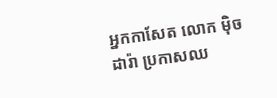អ្នកកាសែត លោក ម៉ិច ដារ៉ា ប្រកាសឈ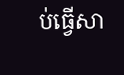ប់ធ្វើសា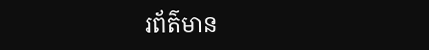រព័ត៌មាន